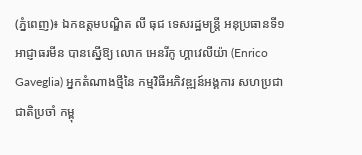(ភ្នំពេញ)៖ ឯកឧត្តមបណ្ឌិត លី ធុជ ទេសរដ្ឋមន្រ្តី អនុប្រធានទី១ អាជ្ញាធរមីន បានស្នើឱ្យ លោក អេនរីកូ ហ្គាវេលីយ៉ា (Enrico Gaveglia) អ្នកតំណាងថ្មីនៃ កម្មវិធីអភិវឌ្ឍន៍អង្គការ សហប្រជាជាតិប្រចាំ កម្ពុ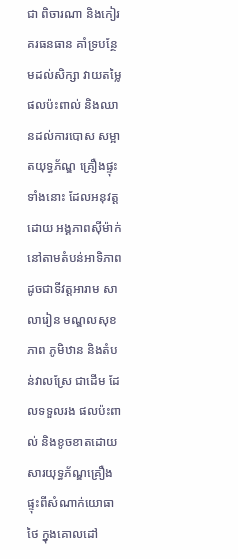ជា ពិចារណា និងកៀរគរធនធាន គាំទ្របន្ថែមដល់សិក្សា វាយតម្លៃផលប៉ះពាល់ និងឈានដល់ការបោស សម្អាតយុទ្ធភ័ណ្ឌ គ្រឿងផ្ទុះទាំងនោះ ដែលអនុវត្តដោយ អង្គភាពស៊ីម៉ាក់ នៅតាមតំបន់អាទិភាព ដូចជាទីវត្តអារាម សាលារៀន មណ្ឌលសុខភាព ភូមិឋាន និងតំបន់វាលស្រែ ជាដើម ដែលទទួលរង ផលប៉ះពាល់ និងខូចខាតដោយ សារយុទ្ធភ័ណ្ឌគ្រឿង ផ្ទុះពីសំណាក់យោធាថៃ ក្នុងគោលដៅ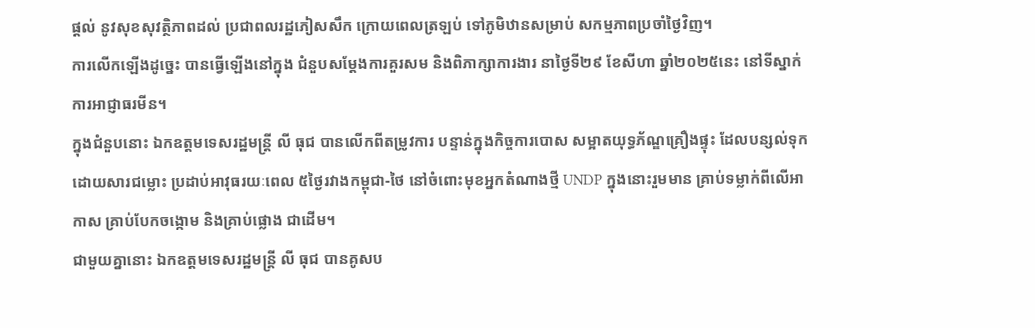ផ្តល់ នូវសុខសុវត្ថិភាពដល់ ប្រជាពលរដ្ឋភៀសសឹក ក្រោយពេលត្រឡប់ ទៅភូមិឋានសម្រាប់ សកម្មភាពប្រចាំថ្ងៃវិញ។
ការលើកឡើងដូច្នេះ បានធ្វើឡើងនៅក្នុង ជំនួបសម្តែងការគួរសម និងពិភាក្សាការងារ នាថ្ងៃទី២៩ ខែសីហា ឆ្នាំ២០២៥នេះ នៅទីស្នាក់ការអាជ្ញាធរមីន។
ក្នុងជំនួបនោះ ឯកឧត្តមទេសរដ្ឋមន្រ្តី លី ធុជ បានលើកពីតម្រូវការ បន្ទាន់ក្នុងកិច្ចការបោស សម្អាតយុទ្ធភ័ណ្ឌគ្រឿងផ្ទុះ ដែលបន្សល់ទុក ដោយសារជម្លោះ ប្រដាប់អាវុធរយៈពេល ៥ថ្ងៃរវាងកម្ពុជា-ថៃ នៅចំពោះមុខអ្នកតំណាងថ្មី UNDP ក្នុងនោះរួមមាន គ្រាប់ទម្លាក់ពីលើអាកាស គ្រាប់បែកចង្កោម និងគ្រាប់ផ្លោង ជាដើម។
ជាមួយគ្នានោះ ឯកឧត្តមទេសរដ្ឋមន្រ្តី លី ធុជ បានគូសប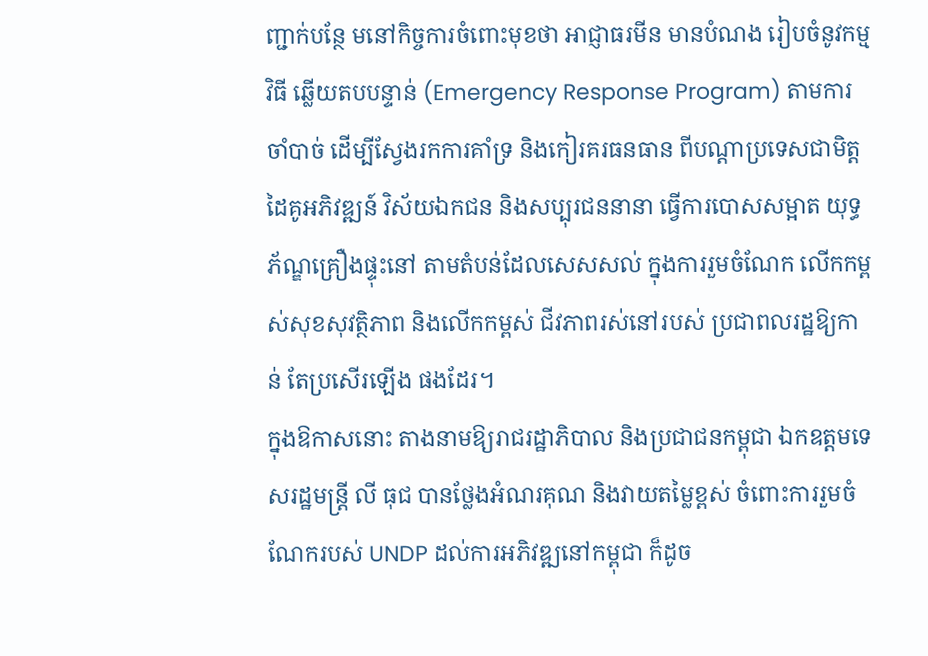ញ្ជាក់បន្ថែ មនៅកិច្ចការចំពោះមុខថា អាជ្ញាធរមីន មានបំណង រៀបចំនូវកម្មវិធី ឆ្លើយតបបន្ទាន់ (Emergency Response Program) តាមការចាំបាច់ ដើម្បីស្វែងរកការគាំទ្រ និងកៀរគរធនធាន ពីបណ្តាប្រទេសជាមិត្ត ដៃគូអភិវឌ្ឍន៍ វិស័យឯកជន និងសប្បុរជននានា ធ្វើការបោសសម្អាត យុទ្ធភ័ណ្ឌគ្រឿងផ្ទុះនៅ តាមតំបន់ដែលសេសសល់ ក្នុងការរួមចំណែក លើកកម្ពស់សុខសុវត្ថិភាព និងលើកកម្ពស់ ជីវភាពរស់នៅរបស់ ប្រជាពលរដ្ឋឱ្យកាន់ តែប្រសើរឡើង ផងដែរ។
ក្នុងឱកាសនោះ តាងនាមឱ្យរាជរដ្ឋាភិបាល និងប្រជាជនកម្ពុជា ឯកឧត្តមទេសរដ្ឋមន្រ្តី លី ធុជ បានថ្លែងអំណរគុណ និងវាយតម្លៃខ្ពស់ ចំពោះការរួមចំណែករបស់ UNDP ដល់ការអភិវឌ្ឍនៅកម្ពុជា ក៏ដូច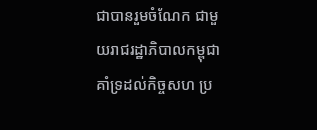ជាបានរួមចំណែក ជាមួយរាជរដ្ឋាភិបាលកម្ពុជា គាំទ្រដល់កិច្ចសហ ប្រ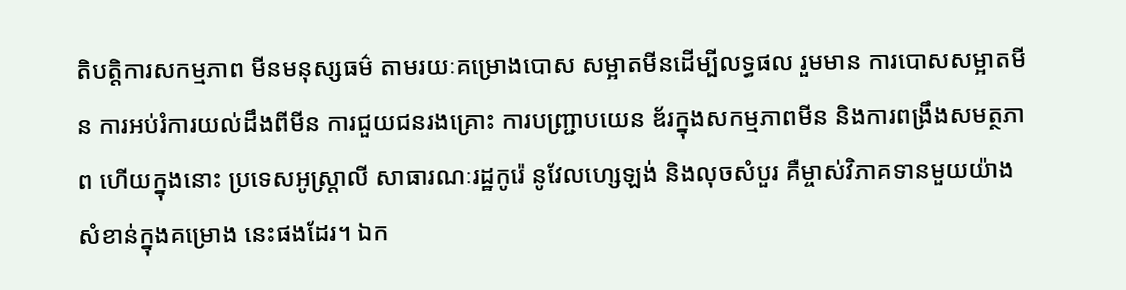តិបត្តិការសកម្មភាព មីនមនុស្សធម៌ តាមរយៈគម្រោងបោស សម្អាតមីនដើម្បីលទ្ធផល រួមមាន ការបោសសម្អាតមីន ការអប់រំការយល់ដឹងពីមីន ការជួយជនរងគ្រោះ ការបញ្ជ្រាបយេន ឌ័រក្នុងសកម្មភាពមីន និងការពង្រឹងសមត្ថភាព ហើយក្នុងនោះ ប្រទេសអូស្ត្រាលី សាធារណៈរដ្ឋកូរ៉េ នូវែលហ្សេឡង់ និងលុចសំបួរ គឺម្ចាស់វិភាគទានមួយយ៉ាង សំខាន់ក្នុងគម្រោង នេះផងដែរ។ ឯក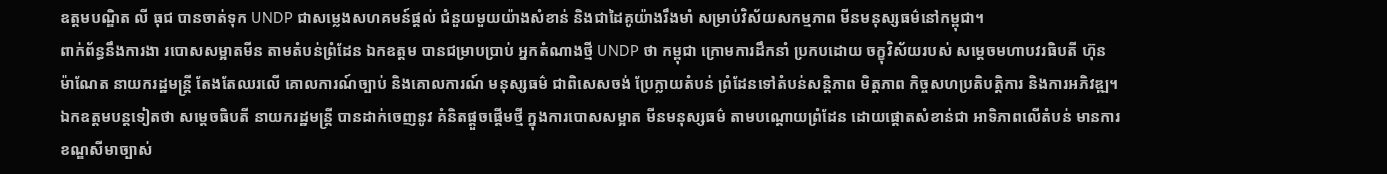ឧត្តមបណ្ឌិត លី ធុជ បានចាត់ទុក UNDP ជាសម្លេងសហគមន៍ផ្តល់ ជំនួយមួយយ៉ាងសំខាន់ និងជាដៃគូយ៉ាងរឹងមាំ សម្រាប់វិស័យសកម្មភាព មីនមនុស្សធម៌នៅកម្ពុជា។
ពាក់ព័ន្ធនឹងការងា របោសសម្អាតមីន តាមតំបន់ព្រំដែន ឯកឧត្តម បានជម្រាបប្រាប់ អ្នកតំណាងថ្មី UNDP ថា កម្ពុជា ក្រោមការដឹកនាំ ប្រកបដោយ ចក្ខុវិស័យរបស់ សម្តេចមហាបវរធិបតី ហ៊ុន ម៉ាណែត នាយករដ្ឋមន្ត្រី តែងតែឈរលើ គោលការណ៍ច្បាប់ និងគោលការណ៍ មនុស្សធម៌ ជាពិសេសចង់ ប្រែក្លាយតំបន់ ព្រំដែនទៅតំបន់សន្តិភាព មិត្តភាព កិច្ចសហប្រតិបត្តិការ និងការអភិវឌ្ឍ។ ឯកឧត្តមបន្តទៀតថា សម្តេចធិបតី នាយករដ្ឋមន្រ្តី បានដាក់ចេញនូវ គំនិតផ្តួចផ្តើមថ្មី ក្នុងការបោសសម្អាត មីនមនុស្សធម៌ តាមបណ្តោយព្រំដែន ដោយផ្តោតសំខាន់ជា អាទិភាពលើតំបន់ មានការខណ្ឌសីមាច្បាស់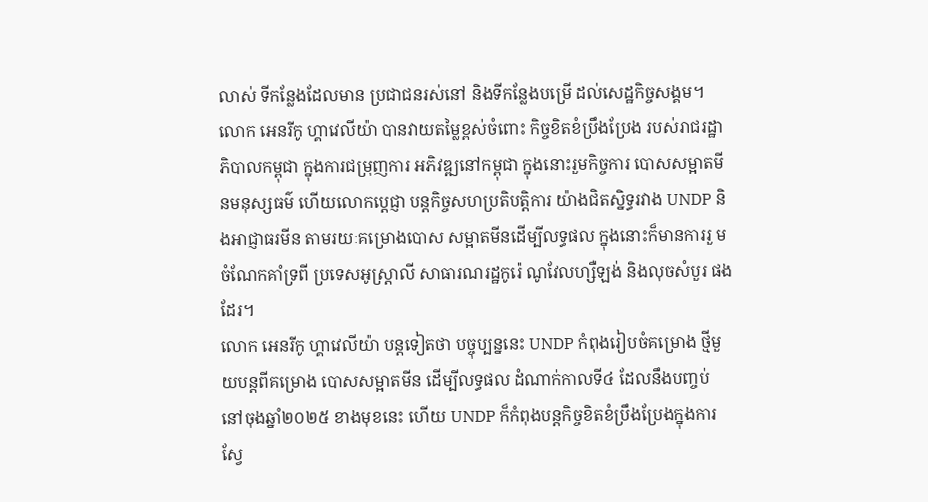លាស់ ទីកន្លែងដែលមាន ប្រជាជនរស់នៅ និងទីកន្លែងបម្រើ ដល់សេដ្ឋកិច្ចសង្គម។
លោក អេនរីកូ ហ្គាវេលីយ៉ា បានវាយតម្លៃខ្ពស់ចំពោះ កិច្ចខិតខំប្រឹងប្រែង របស់រាជរដ្ឋាភិបាលកម្ពុជា ក្នុងការជម្រុញការ អភិវឌ្ឍនៅកម្ពុជា ក្នុងនោះរួមកិច្ចការ បោសសម្អាតមីនមនុស្សធម៌ ហើយលោកប្តេជ្ញា បន្តកិច្ចសហប្រតិបត្តិការ យ៉ាងជិតស្និទ្ធរវាង UNDP និងអាជ្ញាធរមីន តាមរយៈគម្រោងបោស សម្អាតមីនដើម្បីលទ្ធផល ក្នុងនោះក៏មានការរួ មចំណែកគាំទ្រពី ប្រទេសអូស្រ្តាលី សាធារណរដ្ឋកូរ៉េ ណូវែលហ្សឺឡង់ និងលុចសំបួរ ផងដែរ។
លោក អេនរីកូ ហ្គាវេលីយ៉ា បន្តទៀតថា បច្ចុប្បន្ននេះ UNDP កំពុងរៀបចំគម្រោង ថ្មីមួយបន្តពីគម្រោង បោសសម្អាតមីន ដើម្បីលទ្ធផល ដំណាក់កាលទី៤ ដែលនឹងបញ្ចប់ នៅចុងឆ្នាំ២០២៥ ខាងមុខនេះ ហើយ UNDP ក៏កំពុងបន្តកិច្ចខិតខំប្រឹងប្រែងក្នុងការស្វែ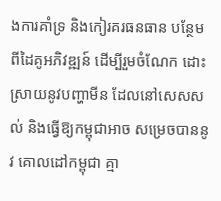ងការគាំទ្រ និងកៀរគរធនធាន បន្ថែមពីដៃគូអភិវឌ្ឍន៍ ដើម្បីរួមចំណែក ដោះស្រាយនូវបញ្ហាមីន ដែលនៅសេសសល់ និងធ្វើឱ្យកម្ពុជាអាច សម្រេចបាននូវ គោលដៅកម្ពុជា គ្មា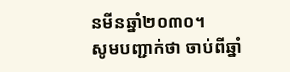នមីនឆ្នាំ២០៣០។
សូមបញ្ជាក់ថា ចាប់ពីឆ្នាំ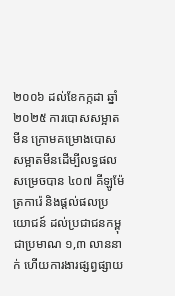២០០៦ ដល់ខែកក្កដា ឆ្នាំ២០២៥ ការបោសសម្អាតមីន ក្រោមគម្រោងបោស សម្អាតមីនដើម្បីលទ្ធផល សម្រេចបាន ៤០៧ គីឡូម៉ែត្រការ៉េ និងផ្តល់ផលប្រយោជន៍ ដល់ប្រជាជនកម្ពុជាប្រមាណ ១,៣ លាននាក់ ហើយការងារផ្សព្វផ្សាយ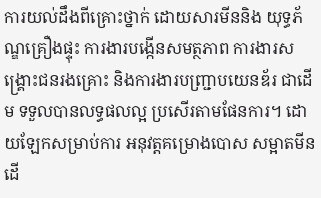ការយល់ដឹងពីគ្រោះថ្នាក់ ដោយសារមីននិង យុទ្ធភ័ណ្ឌគ្រឿងផ្ទុះ ការងារបង្កើនសមត្ថភាព ការងារសង្គ្រោះជនរងគ្រោះ និងការងារបញ្ជា្របយេនឌ័រ ជាដើម ទទួលបានលទ្ធផលល្អ ប្រសើរតាមផែនការ។ ដោយឡែកសម្រាប់ការ អនុវត្តគម្រោងបោស សម្អាតមីនដើ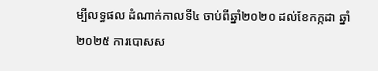ម្បីលទ្ធផល ដំណាក់កាលទី៤ ចាប់ពីឆ្នាំ២០២០ ដល់ខែកក្កដា ឆ្នាំ២០២៥ ការបោសស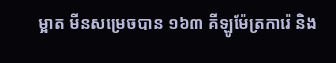ម្អាត មីនសម្រេចបាន ១៦៣ គីឡូម៉ែត្រការ៉េ និង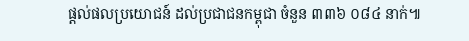ផ្តល់ផលប្រយោជន៍ ដល់ប្រជាជនកម្ពុជា ចំនួន ៣៣៦ ០៨៤ នាក់៕